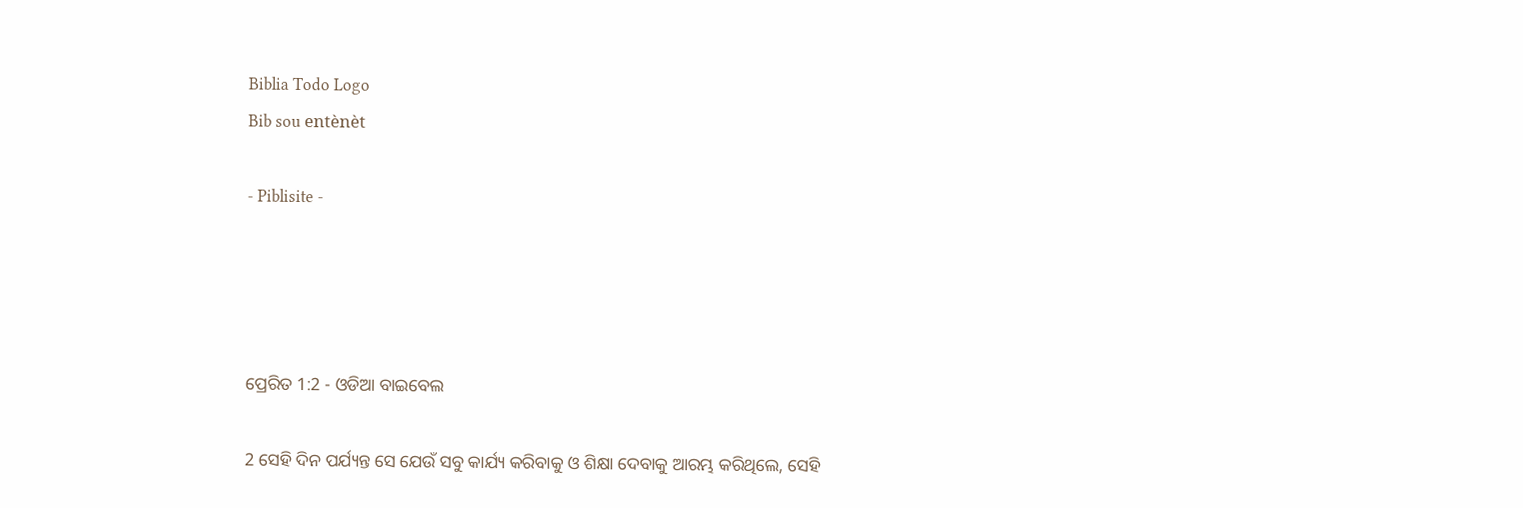Biblia Todo Logo
Bib sou entènèt

- Piblisite -




ପ୍ରେରିତ 1:2 - ଓଡିଆ ବାଇବେଲ

2 ସେହି ଦିନ ପର୍ଯ୍ୟନ୍ତ ସେ ଯେଉଁ ସବୁ କାର୍ଯ୍ୟ କରିବାକୁ ଓ ଶିକ୍ଷା ଦେବାକୁ ଆରମ୍ଭ କରିଥିଲେ, ସେହି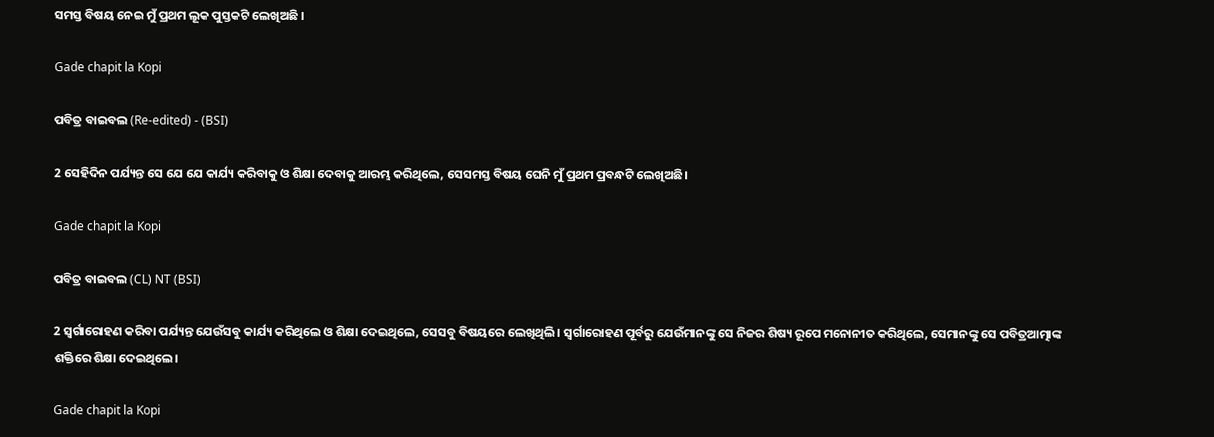ସମସ୍ତ ବିଷୟ ନେଇ ମୁଁ ପ୍ରଥମ ଲୂକ ପୁସ୍ତକଟି ଲେଖିଅଛି ।

Gade chapit la Kopi

ପବିତ୍ର ବାଇବଲ (Re-edited) - (BSI)

2 ସେହିଦିନ ପର୍ଯ୍ୟନ୍ତ ସେ ଯେ ଯେ କାର୍ଯ୍ୟ କରିବାକୁ ଓ ଶିକ୍ଷା ଦେବାକୁ ଆରମ୍ଭ କରିଥିଲେ, ସେସମସ୍ତ ବିଷୟ ଘେନି ମୁଁ ପ୍ରଥମ ପ୍ରବନ୍ଧଟି ଲେଖିଅଛି।

Gade chapit la Kopi

ପବିତ୍ର ବାଇବଲ (CL) NT (BSI)

2 ସ୍ୱର୍ଗାରୋହଣ କରିବା ପର୍ଯ୍ୟନ୍ତ ଯେଉଁସବୁ କାର୍ଯ୍ୟ କରିଥିଲେ ଓ ଶିକ୍ଷା ଦେଇଥିଲେ, ସେସବୁ ବିଷୟରେ ଲେଖିଥିଲି। ସ୍ୱର୍ଗାରୋହଣ ପୂର୍ବରୁ ଯେଉଁମାନଙ୍କୁ ସେ ନିଜର ଶିଷ୍ୟ ରୂପେ ମନୋନୀତ କରିଥିଲେ, ସେମାନଙ୍କୁ ସେ ପବିତ୍ରଆତ୍ମାଙ୍କ ଶକ୍ତିରେ ଶିକ୍ଷା ଦେଇଥିଲେ।

Gade chapit la Kopi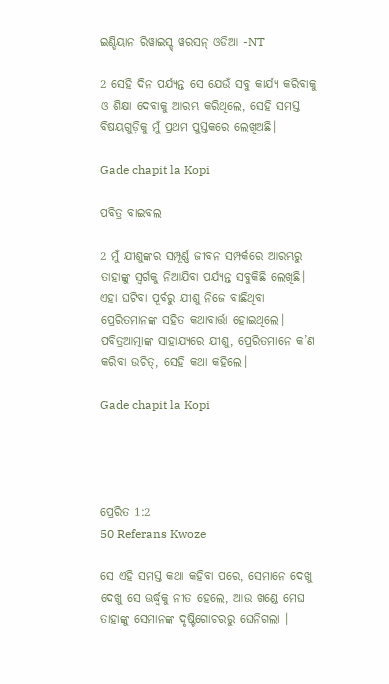ଇଣ୍ଡିୟାନ ରିୱାଇସ୍ଡ୍ ୱରସନ୍ ଓଡିଆ -NT

2 ସେହି ଦିନ ପର୍ଯ୍ୟନ୍ତ ସେ ଯେଉଁ ସବୁ କାର୍ଯ୍ୟ କରିବାକୁ ଓ ଶିକ୍ଷା ଦେବାକୁ ଆରମ୍ଭ କରିଥିଲେ, ସେହି ସମସ୍ତ ବିଷୟଗୁଡ଼ିକୁ ମୁଁ ପ୍ରଥମ ପୁସ୍ତକରେ ଲେଖିଅଛି।

Gade chapit la Kopi

ପବିତ୍ର ବାଇବଲ

2 ମୁଁ ଯୀଶୁଙ୍କର ସମ୍ପୂର୍ଣ୍ଣ ଜୀବନ ସମ୍ପର୍କରେ ଆରମ୍ଭରୁ ତାହାଙ୍କୁ ସ୍ୱର୍ଗକୁ ନିଆଯିବା ପର୍ଯ୍ୟନ୍ତ ସବୁକିଛି ଲେଖିଛି। ଏହା ଘଟିବା ପୂର୍ବରୁ ଯୀଶୁ ନିଜେ ବାଛିଥିବା ପ୍ରେରିତମାନଙ୍କ ସହିତ କଥାବାର୍ତ୍ତା ହୋଇଥିଲେ। ପବିତ୍ରଆତ୍ମାଙ୍କ ସାହାଯ୍ୟରେ ଯୀଶୁ, ପ୍ରେରିତମାନେ କ’ଣ କରିବା ଉଚିତ୍, ସେହି କଥା କହିଲେ।

Gade chapit la Kopi




ପ୍ରେରିତ 1:2
50 Referans Kwoze

ସେ ଏହି ସମସ୍ତ କଥା କହିବା ପରେ, ସେମାନେ ଦେଖୁ ଦେଖୁ ସେ ଊର୍ଦ୍ଧ୍ୱକୁ ନୀତ ହେଲେ, ଆଉ ଖଣ୍ଡେ ମେଘ ତାହାଙ୍କୁ ସେମାନଙ୍କ ଦୃଷ୍ଟିଗୋଚରରୁ ଘେନିଗଲା ।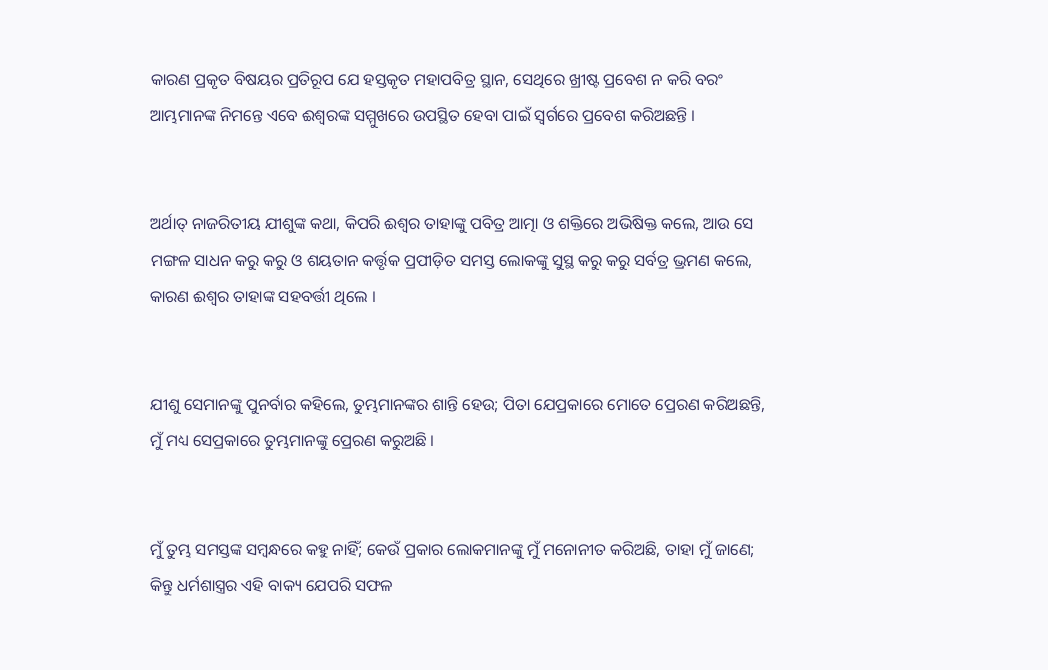କାରଣ ପ୍ରକୃତ ବିଷୟର ପ୍ରତିରୂପ ଯେ ହସ୍ତକୃତ ମହାପବିତ୍ର ସ୍ଥାନ, ସେଥିରେ ଖ୍ରୀଷ୍ଟ ପ୍ରବେଶ ନ କରି ବରଂ ଆମ୍ଭମାନଙ୍କ ନିମନ୍ତେ ଏବେ ଈଶ୍ୱରଙ୍କ ସମ୍ମୁଖରେ ଉପସ୍ଥିତ ହେବା ପାଇଁ ସ୍ୱର୍ଗରେ ପ୍ରବେଶ କରିଅଛନ୍ତି ।


ଅର୍ଥାତ୍ ନାଜରିତୀୟ ଯୀଶୁଙ୍କ କଥା, କିପରି ଈଶ୍ୱର ତାହାଙ୍କୁ ପବିତ୍ର ଆତ୍ମା ଓ ଶକ୍ତିରେ ଅଭିଷିକ୍ତ କଲେ, ଆଉ ସେ ମଙ୍ଗଳ ସାଧନ କରୁ କରୁ ଓ ଶୟତାନ କର୍ତ୍ତୃକ ପ୍ରପୀଡ଼ିତ ସମସ୍ତ ଲୋକଙ୍କୁ ସୁସ୍ଥ କରୁ କରୁ ସର୍ବତ୍ର ଭ୍ରମଣ କଲେ, କାରଣ ଈଶ୍ୱର ତାହାଙ୍କ ସହବର୍ତ୍ତୀ ଥିଲେ ।


ଯୀଶୁ ସେମାନଙ୍କୁ ପୁନର୍ବାର କହିଲେ, ତୁମ୍ଭମାନଙ୍କର ଶାନ୍ତି ହେଉ; ପିତା ଯେପ୍ରକାରେ ମୋତେ ପ୍ରେରଣ କରିଅଛନ୍ତି, ମୁଁ ମଧ୍ୟ ସେପ୍ରକାରେ ତୁମ୍ଭମାନଙ୍କୁ ପ୍ରେରଣ କରୁଅଛି ।


ମୁଁ ତୁମ୍ଭ ସମସ୍ତଙ୍କ ସମ୍ବନ୍ଧରେ କହୁ ନାହିଁ; କେଉଁ ପ୍ରକାର ଲୋକମାନଙ୍କୁ ମୁଁ ମନୋନୀତ କରିଅଛି, ତାହା ମୁଁ ଜାଣେ; କିନ୍ତୁ ଧର୍ମଶାସ୍ତ୍ରର ଏହି ବାକ୍ୟ ଯେପରି ସଫଳ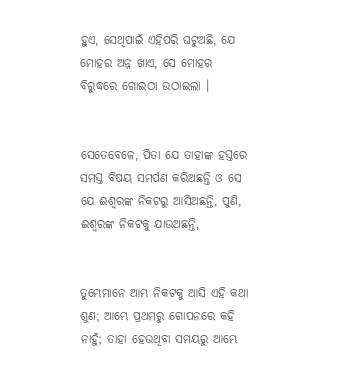ହୁଏ, ସେଥିପାଇଁ ଏହିପରି ଘଟୁଅଛି, ଯେ ମୋହର ଅନ୍ନ ଖାଏ, ସେ ମୋହର ବିରୁଦ୍ଧରେ ଗୋଇଠା ଉଠାଇଲା ।


ସେତେବେଳେ, ପିତା ଯେ ତାହାଙ୍କ ହସ୍ତରେ ସମସ୍ତ ବିଷୟ ସମର୍ପଣ କରିଅଛନ୍ତି ଓ ସେ ଯେ ଈଶ୍ୱରଙ୍କ ନିକଟରୁ ଆସିଅଛନ୍ତି, ପୁଣି, ଈଶ୍ୱରଙ୍କ ନିକଟକୁ ଯାଉଅଛନ୍ତି,


ତୁମ୍ଭେମାନେ ଆମ୍ଭ ନିକଟକୁ ଆସି ଏହି କଥା ଶୁଣ; ଆମ୍ଭେ ପ୍ରଥମରୁ ଗୋପନରେ କହି ନାହୁଁ; ତାହା ହେଉଥିବା ସମୟରୁ ଆମ୍ଭେ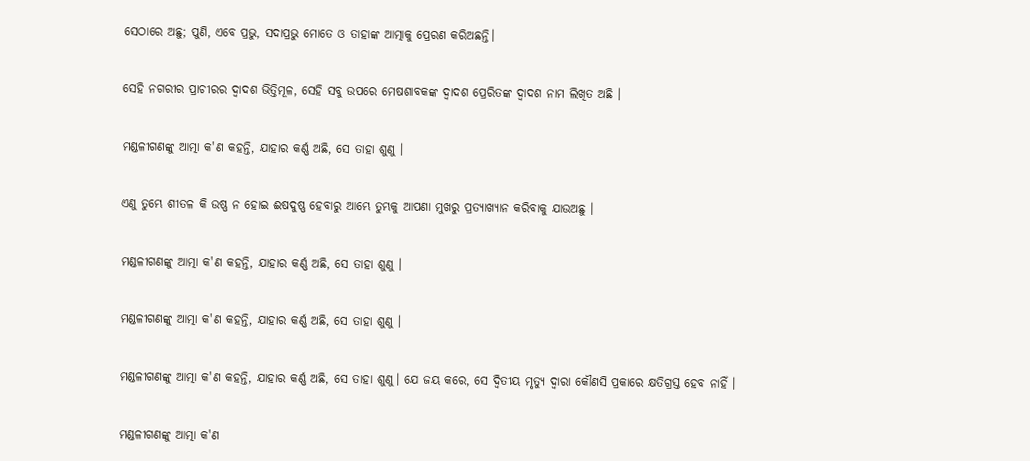ସେଠାରେ ଅଛୁ; ପୁଣି, ଏବେ ପ୍ରଭୁ, ସଦାପ୍ରଭୁ ମୋତେ ଓ ତାହାଙ୍କ ଆତ୍ମାକୁ ପ୍ରେରଣ କରିଅଛନ୍ତି।


ସେହି ନଗରୀର ପ୍ରାଚୀରର ଦ୍ୱାଦଶ ଭିତ୍ତିମୂଳ, ସେହି ସବୁ ଉପରେ ମେଷଶାବକଙ୍କ ଦ୍ୱାଦଶ ପ୍ରେରିତଙ୍କ ଦ୍ୱାଦଶ ନାମ ଲିଖିତ ଅଛି ।


ମଣ୍ଡଳୀଗଣଙ୍କୁ ଆତ୍ମା କ'ଣ କହନ୍ତି, ଯାହାର କର୍ଣ୍ଣ ଅଛି, ସେ ତାହା ଶୁଣୁ ।


ଏଣୁ ତୁମ୍ଭେ ଶୀତଳ କି ଉଷ୍ଣ ନ ହୋଇ ଈଷଦୁଷ୍ଣ ହେବାରୁ ଆମ୍ଭେ ତୁମ୍ଭକୁ ଆପଣା ମୁଖରୁ ପ୍ରତ୍ୟାଖ୍ୟାନ କରିବାକୁ ଯାଉଅଛୁ ।


ମଣ୍ଡଳୀଗଣଙ୍କୁ ଆତ୍ମା କ'ଣ କହନ୍ତି, ଯାହାର କର୍ଣ୍ଣ ଅଛି, ସେ ତାହା ଶୁଣୁ ।


ମଣ୍ଡଳୀଗଣଙ୍କୁ ଆତ୍ମା କ'ଣ କହନ୍ତି, ଯାହାର କର୍ଣ୍ଣ ଅଛି, ସେ ତାହା ଶୁଣୁ ।


ମଣ୍ଡଳୀଗଣଙ୍କୁ ଆତ୍ମା କ'ଣ କହନ୍ତି, ଯାହାର କର୍ଣ୍ଣ ଅଛି, ସେ ତାହା ଶୁଣୁ। ଯେ ଜୟ କରେ, ସେ ଦ୍ୱିତୀୟ ମୃତ୍ୟୁ ଦ୍ୱାରା କୌଣସି ପ୍ରକାରେ କ୍ଷତିଗ୍ରସ୍ତ ହେବ ନାହିଁ ।


ମଣ୍ଡଳୀଗଣଙ୍କୁ ଆତ୍ମା କ'ଣ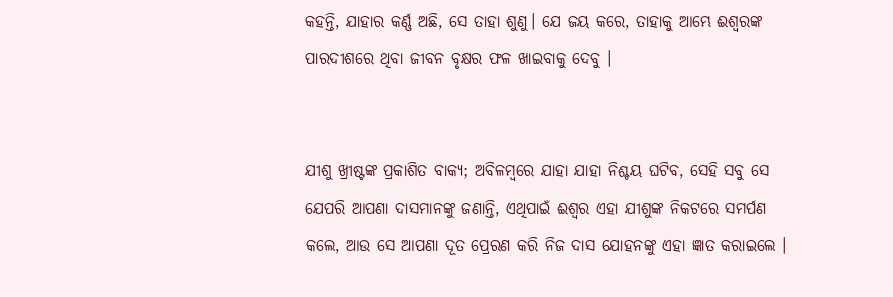କହନ୍ତି, ଯାହାର କର୍ଣ୍ଣ ଅଛି, ସେ ତାହା ଶୁଣୁ। ଯେ ଜୟ କରେ, ତାହାକୁ ଆମ୍ଭେ ଈଶ୍ୱରଙ୍କ ପାରଦୀଶରେ ଥିବା ଜୀବନ ବୃକ୍ଷର ଫଳ ଖାଇବାକୁ ଦେବୁ ।


ଯୀଶୁ ଖ୍ରୀଷ୍ଟଙ୍କ ପ୍ରକାଶିତ ବାକ୍ୟ; ଅବିଳମ୍ବରେ ଯାହା ଯାହା ନିଶ୍ଚୟ ଘଟିବ, ସେହି ସବୁ ସେ ଯେପରି ଆପଣା ଦାସମାନଙ୍କୁ ଜଣାନ୍ତି, ଏଥିପାଇଁ ଈଶ୍ୱର ଏହା ଯୀଶୁଙ୍କ ନିକଟରେ ସମର୍ପଣ କଲେ, ଆଉ ସେ ଆପଣା ଦୂତ ପ୍ରେରଣ କରି ନିଜ ଦାସ ଯୋହନଙ୍କୁ ଏହା ଜ୍ଞାତ କରାଇଲେ ।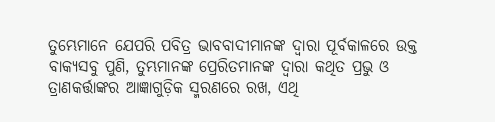ତୁମ୍ଭେମାନେ ଯେପରି ପବିତ୍ର ଭାବବାଦୀମାନଙ୍କ ଦ୍ୱାରା ପୂର୍ବକାଳରେ ଉକ୍ତ ବାକ୍ୟସବୁ ପୁଣି, ତୁମ୍ଭମାନଙ୍କ ପ୍ରେରିତମାନଙ୍କ ଦ୍ୱାରା କଥିତ ପ୍ରଭୁ ଓ ତ୍ରାଣକର୍ତ୍ତାଙ୍କର ଆଜ୍ଞାଗୁଡ଼ିକ ସ୍ମରଣରେ ରଖ, ଏଥି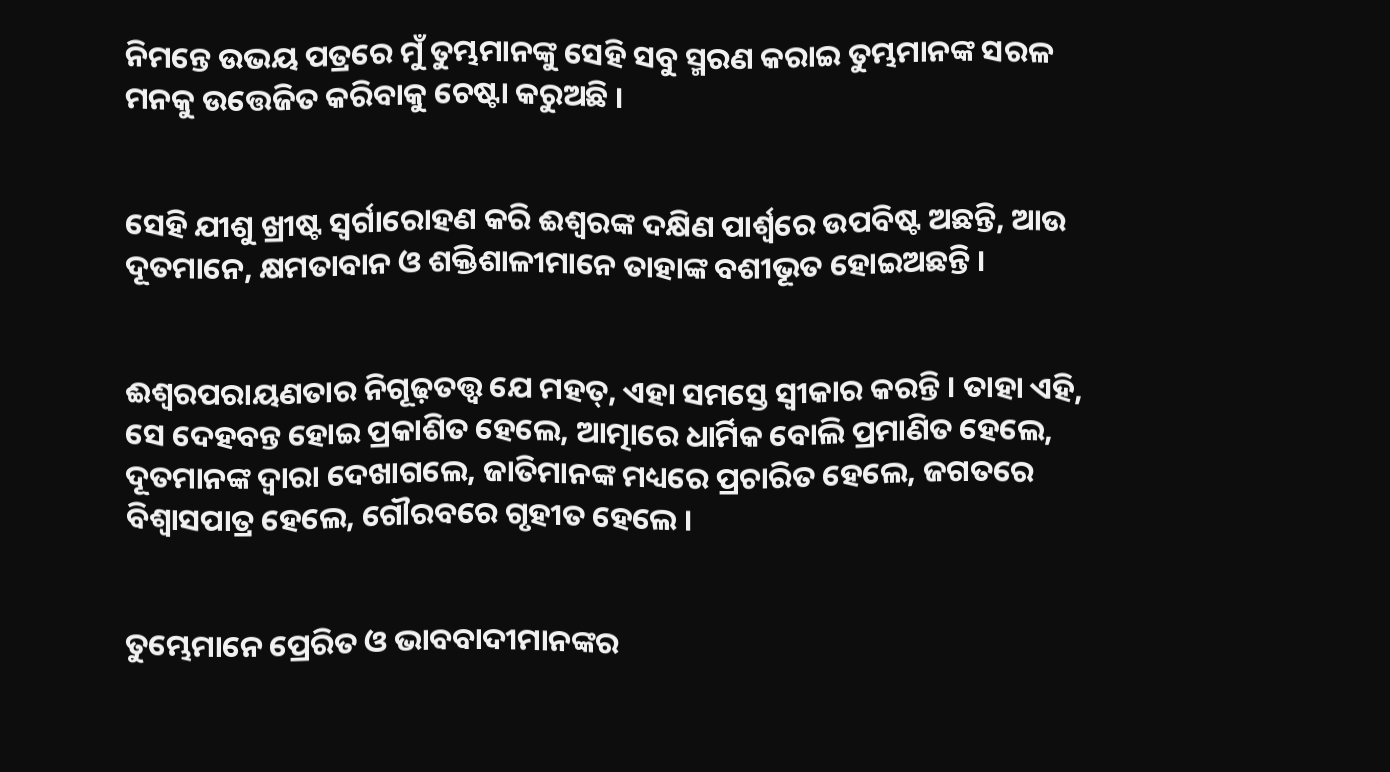ନିମନ୍ତେ ଉଭୟ ପତ୍ରରେ ମୁଁ ତୁମ୍ଭମାନଙ୍କୁ ସେହି ସବୁ ସ୍ମରଣ କରାଇ ତୁମ୍ଭମାନଙ୍କ ସରଳ ମନକୁ ଉତ୍ତେଜିତ କରିବାକୁ ଚେଷ୍ଟା କରୁଅଛି ।


ସେହି ଯୀଶୁ ଖ୍ରୀଷ୍ଟ ସ୍ୱର୍ଗାରୋହଣ କରି ଈଶ୍ୱରଙ୍କ ଦକ୍ଷିଣ ପାର୍ଶ୍ୱରେ ଉପବିଷ୍ଟ ଅଛନ୍ତି, ଆଉ ଦୂତମାନେ, କ୍ଷମତାବାନ ଓ ଶକ୍ତିଶାଳୀମାନେ ତାହାଙ୍କ ବଶୀଭୂତ ହୋଇଅଛନ୍ତି ।


ଈଶ୍ୱରପରାୟଣତାର ନିଗୂଢ଼ତତ୍ତ୍ୱ ଯେ ମହତ୍, ଏହା ସମସ୍ତେ ସ୍ୱୀକାର କରନ୍ତି । ତାହା ଏହି, ସେ ଦେହବନ୍ତ ହୋଇ ପ୍ରକାଶିତ ହେଲେ, ଆତ୍ମାରେ ଧାର୍ମିକ ବୋଲି ପ୍ରମାଣିତ ହେଲେ, ଦୂତମାନଙ୍କ ଦ୍ୱାରା ଦେଖାଗଲେ, ଜାତିମାନଙ୍କ ମଧ୍ୟରେ ପ୍ରଚାରିତ ହେଲେ, ଜଗତରେ ବିଶ୍ୱାସପାତ୍ର ହେଲେ, ଗୌରବରେ ଗୃହୀତ ହେଲେ ।


ତୁମ୍ଭେମାନେ ପ୍ରେରିତ ଓ ଭାବବାଦୀମାନଙ୍କର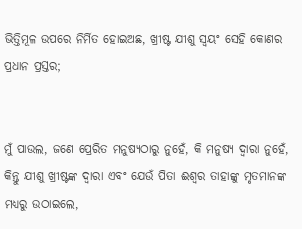ଭିତ୍ତିମୂଳ ଉପରେ ନିର୍ମିତ ହୋଇଅଛ, ଖ୍ରୀଷ୍ଟ ଯୀଶୁ ସ୍ୱୟଂ ସେହି କୋଣର ପ୍ରଧାନ ପ୍ରସ୍ତର;


ମୁଁ ପାଉଲ, ଜଣେ ପ୍ରେରିତ ମନୁଷ୍ୟଠାରୁ ନୁହେଁ, କି ମନୁଷ୍ୟ ଦ୍ୱାରା ନୁହେଁ, କିନ୍ତୁ ଯୀଶୁ ଖ୍ରୀଷ୍ଟଙ୍କ ଦ୍ୱାରା ଏବଂ ଯେଉଁ ପିତା ଈଶ୍ୱର ତାହାଙ୍କୁ ମୃତମାନଙ୍କ ମଧ୍ୟରୁ ଉଠାଇଲେ,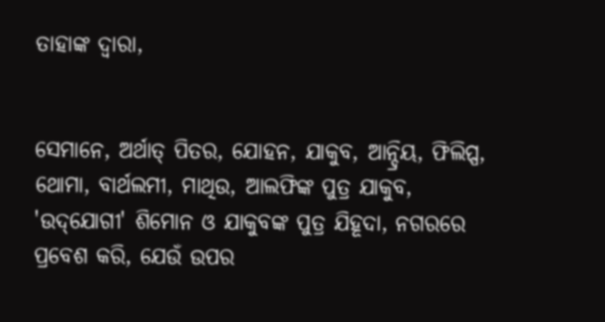ତାହାଙ୍କ ଦ୍ୱାରା,


ସେମାନେ, ଅର୍ଥାତ୍ ପିତର, ଯୋହନ, ଯାକୁବ, ଆନ୍ଦ୍ରିୟ, ଫିଲିପ୍ପ, ଥୋମା, ବାର୍ଥଲମୀ, ମାଥିଉ, ଆଲଫିଙ୍କ ପୁତ୍ର ଯାକୁବ, 'ଉଦ୍‌ଯୋଗୀ' ଶିମୋନ ଓ ଯାକୁବଙ୍କ ପୁତ୍ର ଯିହୂଦା, ନଗରରେ ପ୍ରବେଶ କରି, ଯେଉଁ ଉପର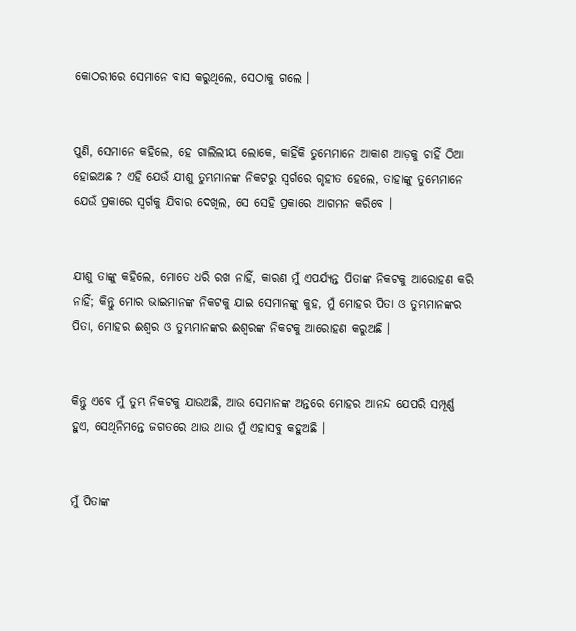କୋଠରୀରେ ସେମାନେ ବାସ କରୁଥିଲେ, ସେଠାକୁ ଗଲେ ।


ପୁଣି, ସେମାନେ କହିଲେ, ହେ ଗାଲିଲୀୟ ଲୋକେ, କାହିଁକି ତୁମ୍ଭେମାନେ ଆକାଶ ଆଡ଼କୁ ଚାହିଁ ଠିଆ ହୋଇଅଛ ? ଏହି ଯେଉଁ ଯୀଶୁ ତୁମ୍ଭମାନଙ୍କ ନିକଟରୁ ସ୍ୱର୍ଗରେ ଗୃହୀତ ହେଲେ, ତାହାଙ୍କୁ ତୁମ୍ଭେମାନେ ଯେଉଁ ପ୍ରକାରେ ସ୍ୱର୍ଗକୁ ଯିବାର ଦେଖିଲ, ସେ ସେହି ପ୍ରକାରେ ଆଗମନ କରିବେ ।


ଯୀଶୁ ତାଙ୍କୁ କହିଲେ, ମୋତେ ଧରି ରଖ ନାହିଁ, କାରଣ ମୁଁ ଏପର୍ଯ୍ୟନ୍ତ ପିତାଙ୍କ ନିକଟକୁ ଆରୋହଣ କରି ନାହିଁ; କିନ୍ତୁ ମୋର ଭାଇମାନଙ୍କ ନିକଟକୁ ଯାଇ ସେମାନଙ୍କୁ କୁହ, ମୁଁ ମୋହର ପିତା ଓ ତୁମ୍ଭମାନଙ୍କର ପିତା, ମୋହର ଈଶ୍ୱର ଓ ତୁମ୍ଭମାନଙ୍କର ଈଶ୍ୱରଙ୍କ ନିକଟକୁ ଆରୋହଣ କରୁଅଛି ।


କିନ୍ତୁ ଏବେ ମୁଁ ତୁମ୍ଭ ନିକଟକୁ ଯାଉଅଛି, ଆଉ ସେମାନଙ୍କ ଅନ୍ତରେ ମୋହର ଆନନ୍ଦ ଯେପରି ସମ୍ପୂର୍ଣ୍ଣ ହୁଏ, ସେଥିନିମନ୍ତେ ଜଗତରେ ଥାଉ ଥାଉ ମୁଁ ଏହାସବୁ କହୁଅଛି ।


ମୁଁ ପିତାଙ୍କ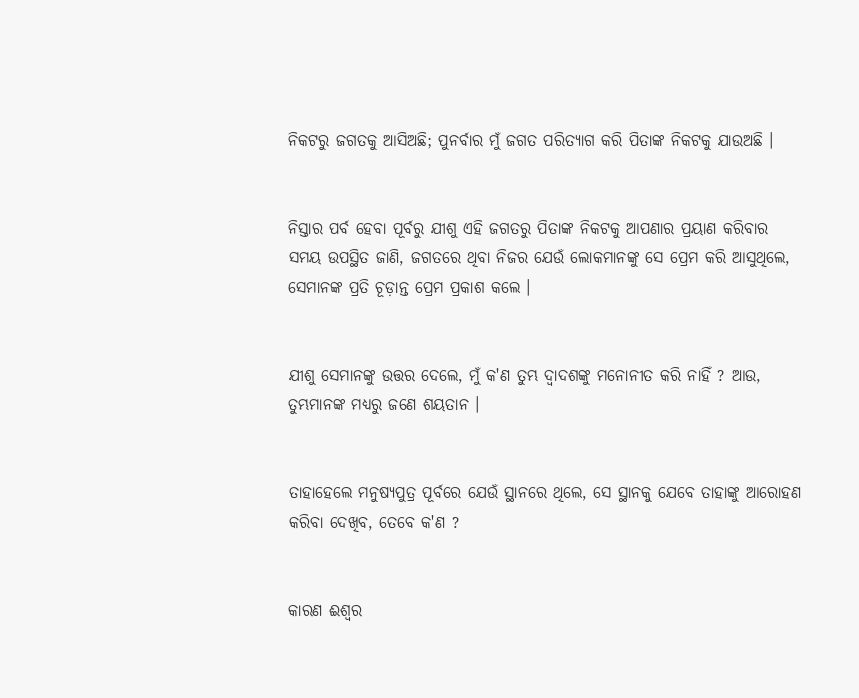ନିକଟରୁ ଜଗତକୁ ଆସିଅଛି; ପୁନର୍ବାର ମୁଁ ଜଗତ ପରିତ୍ୟାଗ କରି ପିତାଙ୍କ ନିକଟକୁ ଯାଉଅଛି ।


ନିସ୍ତାର ପର୍ବ ହେବା ପୂର୍ବରୁ ଯୀଶୁ ଏହି ଜଗତରୁ ପିତାଙ୍କ ନିକଟକୁ ଆପଣାର ପ୍ରୟାଣ କରିବାର ସମୟ ଉପସ୍ଥିତ ଜାଣି, ଜଗତରେ ଥିବା ନିଜର ଯେଉଁ ଲୋକମାନଙ୍କୁ ସେ ପ୍ରେମ କରି ଆସୁଥିଲେ, ସେମାନଙ୍କ ପ୍ରତି ଚୂଡ଼ାନ୍ତ ପ୍ରେମ ପ୍ରକାଶ କଲେ ।


ଯୀଶୁ ସେମାନଙ୍କୁ ଉତ୍ତର ଦେଲେ, ମୁଁ କ'ଣ ତୁମ୍ଭ ଦ୍ୱାଦଶଙ୍କୁ ମନୋନୀତ କରି ନାହିଁ ? ଆଉ, ତୁମ୍ଭମାନଙ୍କ ମଧ୍ୟରୁ ଜଣେ ଶୟତାନ ।


ତାହାହେଲେ ମନୁଷ୍ୟପୁତ୍ର ପୂର୍ବରେ ଯେଉଁ ସ୍ଥାନରେ ଥିଲେ, ସେ ସ୍ଥାନକୁ ଯେବେ ତାହାଙ୍କୁ ଆରୋହଣ କରିବା ଦେଖିବ, ତେବେ କ'ଣ ?


କାରଣ ଈଶ୍ୱର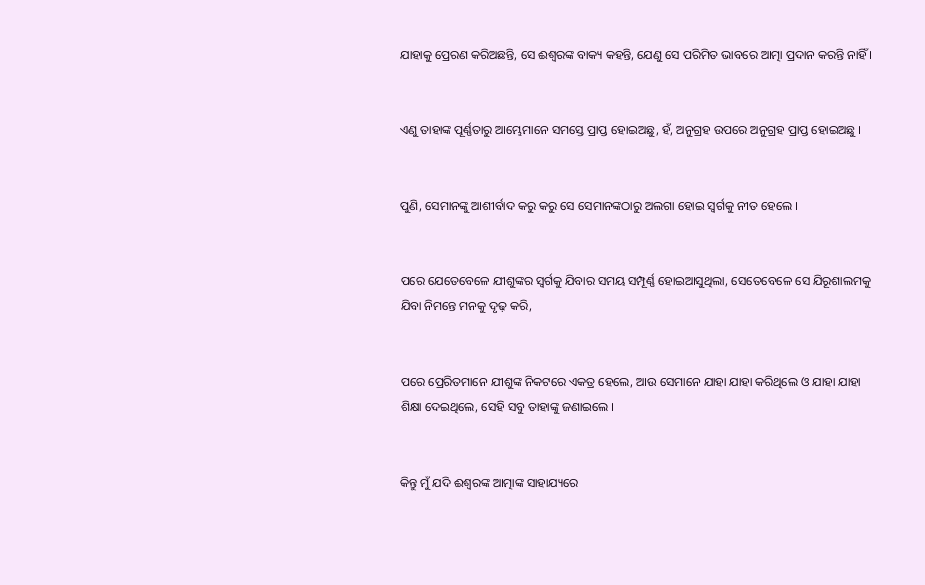ଯାହାକୁ ପ୍ରେରଣ କରିଅଛନ୍ତି, ସେ ଈଶ୍ୱରଙ୍କ ବାକ୍ୟ କହନ୍ତି, ଯେଣୁ ସେ ପରିମିତ ଭାବରେ ଆତ୍ମା ପ୍ରଦାନ କରନ୍ତି ନାହିଁ ।


ଏଣୁ ତାହାଙ୍କ ପୂର୍ଣ୍ଣତାରୁ ଆମ୍ଭେମାନେ ସମସ୍ତେ ପ୍ରାପ୍ତ ହୋଇଅଛୁ, ହଁ, ଅନୁଗ୍ରହ ଉପରେ ଅନୁଗ୍ରହ ପ୍ରାପ୍ତ ହୋଇଅଛୁ ।


ପୁଣି, ସେମାନଙ୍କୁ ଆଶୀର୍ବାଦ କରୁ କରୁ ସେ ସେମାନଙ୍କଠାରୁ ଅଲଗା ହୋଇ ସ୍ୱର୍ଗକୁ ନୀତ ହେଲେ ।


ପରେ ଯେତେବେଳେ ଯୀଶୁଙ୍କର ସ୍ୱର୍ଗକୁ ଯିବାର ସମୟ ସମ୍ପୂର୍ଣ୍ଣ ହୋଇଆସୁଥିଲା, ସେତେବେଳେ ସେ ଯିରୂଶାଲମକୁ ଯିବା ନିମନ୍ତେ ମନକୁ ଦୃଢ଼ କରି,


ପରେ ପ୍ରେରିତମାନେ ଯୀଶୁଙ୍କ ନିକଟରେ ଏକତ୍ର ହେଲେ, ଆଉ ସେମାନେ ଯାହା ଯାହା କରିଥିଲେ ଓ ଯାହା ଯାହା ଶିକ୍ଷା ଦେଇଥିଲେ, ସେହି ସବୁ ତାହାଙ୍କୁ ଜଣାଇଲେ ।


କିନ୍ତୁ ମୁଁ ଯଦି ଈଶ୍ୱରଙ୍କ ଆତ୍ମାଙ୍କ ସାହାଯ୍ୟରେ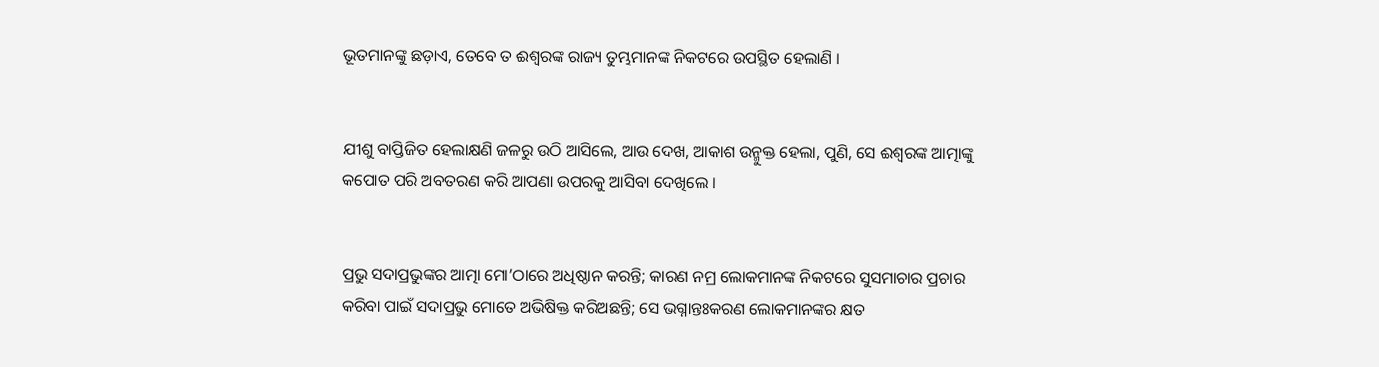ଭୂତମାନଙ୍କୁ ଛଡ଼ାଏ, ତେବେ ତ ଈଶ୍ୱରଙ୍କ ରାଜ୍ୟ ତୁମ୍ଭମାନଙ୍କ ନିକଟରେ ଉପସ୍ଥିତ ହେଲାଣି ।


ଯୀଶୁ ବାପ୍ତିଜିତ ହେଲାକ୍ଷଣି ଜଳରୁ ଉଠି ଆସିଲେ, ଆଉ ଦେଖ, ଆକାଶ ଉନ୍ମୁକ୍ତ ହେଲା, ପୁଣି, ସେ ଈଶ୍ୱରଙ୍କ ଆତ୍ମାଙ୍କୁ କପୋତ ପରି ଅବତରଣ କରି ଆପଣା ଉପରକୁ ଆସିବା ଦେଖିଲେ ।


ପ୍ରଭୁ ସଦାପ୍ରଭୁଙ୍କର ଆତ୍ମା ମୋ’ଠାରେ ଅଧିଷ୍ଠାନ କରନ୍ତି; କାରଣ ନମ୍ର ଲୋକମାନଙ୍କ ନିକଟରେ ସୁସମାଚାର ପ୍ରଚାର କରିବା ପାଇଁ ସଦାପ୍ରଭୁ ମୋତେ ଅଭିଷିକ୍ତ କରିଅଛନ୍ତି; ସେ ଭଗ୍ନାନ୍ତଃକରଣ ଲୋକମାନଙ୍କର କ୍ଷତ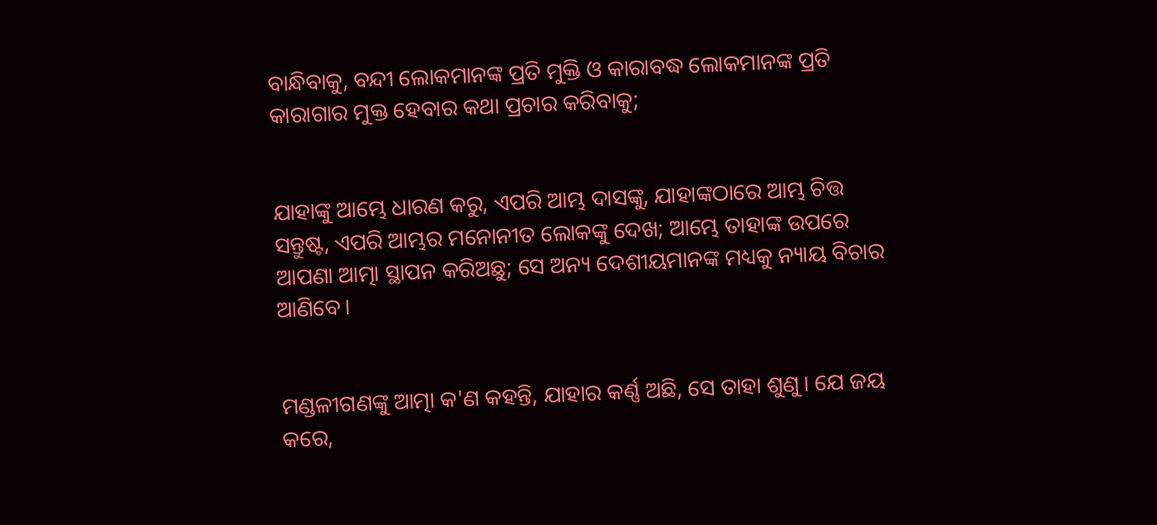ବାନ୍ଧିବାକୁ, ବନ୍ଦୀ ଲୋକମାନଙ୍କ ପ୍ରତି ମୁକ୍ତି ଓ କାରାବଦ୍ଧ ଲୋକମାନଙ୍କ ପ୍ରତି କାରାଗାର ମୁକ୍ତ ହେବାର କଥା ପ୍ରଚାର କରିବାକୁ;


ଯାହାଙ୍କୁ ଆମ୍ଭେ ଧାରଣ କରୁ, ଏପରି ଆମ୍ଭ ଦାସଙ୍କୁ, ଯାହାଙ୍କଠାରେ ଆମ୍ଭ ଚିତ୍ତ ସନ୍ତୁଷ୍ଟ, ଏପରି ଆମ୍ଭର ମନୋନୀତ ଲୋକଙ୍କୁ ଦେଖ; ଆମ୍ଭେ ତାହାଙ୍କ ଉପରେ ଆପଣା ଆତ୍ମା ସ୍ଥାପନ କରିଅଛୁ; ସେ ଅନ୍ୟ ଦେଶୀୟମାନଙ୍କ ମଧ୍ୟକୁ ନ୍ୟାୟ ବିଚାର ଆଣିବେ।


ମଣ୍ଡଳୀଗଣଙ୍କୁ ଆତ୍ମା କ'ଣ କହନ୍ତି, ଯାହାର କର୍ଣ୍ଣ ଅଛି, ସେ ତାହା ଶୁଣୁ। ଯେ ଜୟ କରେ,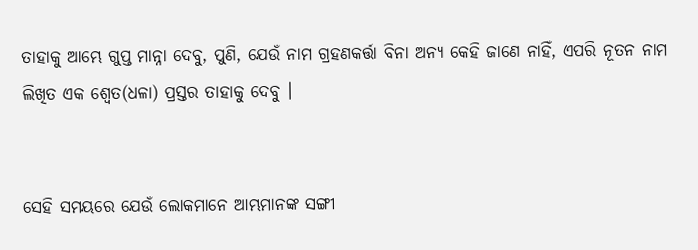ତାହାକୁ ଆମ୍ଭେ ଗୁପ୍ତ ମାନ୍ନା ଦେବୁ, ପୁଣି, ଯେଉଁ ନାମ ଗ୍ରହଣକର୍ତ୍ତା ବିନା ଅନ୍ୟ କେହି ଜାଣେ ନାହିଁ, ଏପରି ନୂତନ ନାମ ଲିଖିତ ଏକ ଶ୍ୱେତ(ଧଳା) ପ୍ରସ୍ତର ତାହାକୁ ଦେବୁ ।


ସେହି ସମୟରେ ଯେଉଁ ଲୋକମାନେ ଆମ୍ଭମାନଙ୍କ ସଙ୍ଗୀ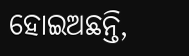ହୋଇଅଛନ୍ତି,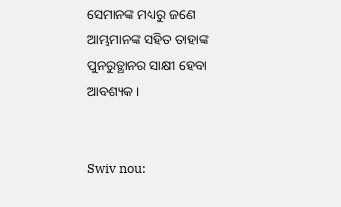ସେମାନଙ୍କ ମଧ୍ୟରୁ ଜଣେ ଆମ୍ଭମାନଙ୍କ ସହିତ ତାହାଙ୍କ ପୁନରୁତ୍ଥାନର ସାକ୍ଷୀ ହେବା ଆବଶ୍ୟକ ।


Swiv nou: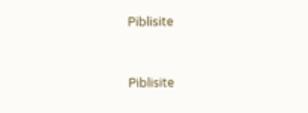Piblisite


Piblisite